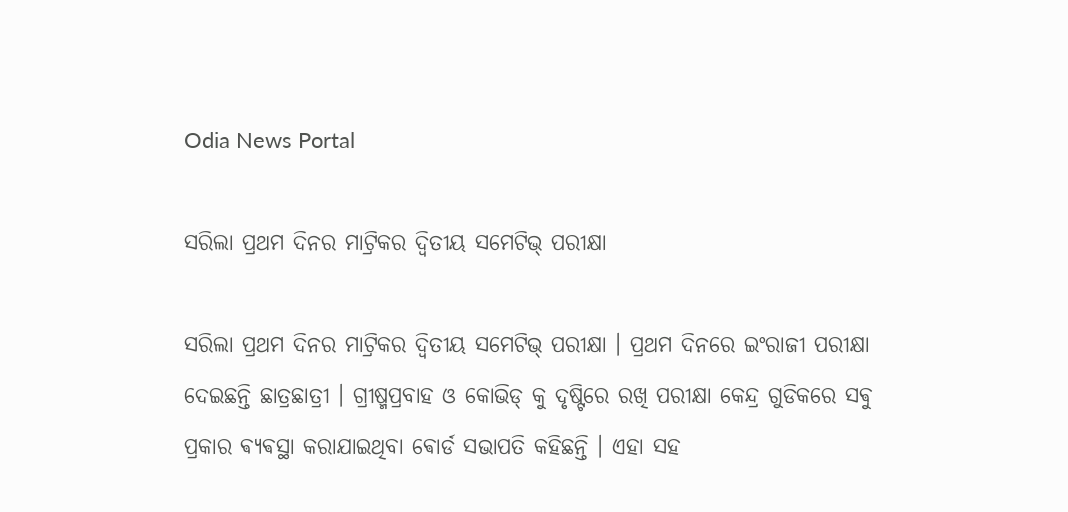Odia News Portal

ସରିଲା ପ୍ରଥମ ଦିନର ମାଟ୍ରିକର ଦ୍ବିତୀୟ ସମେଟିଭ୍ ପରୀକ୍ଷା

ସରିଲା ପ୍ରଥମ ଦିନର ମାଟ୍ରିକର ଦ୍ବିତୀୟ ସମେଟିଭ୍ ପରୀକ୍ଷା । ପ୍ରଥମ ଦିନରେ ଇଂରାଜୀ ପରୀକ୍ଷା ଦେଇଛନ୍ତି ଛାତ୍ରଛାତ୍ରୀ । ଗ୍ରୀଷ୍ମପ୍ରବାହ ଓ କୋଭିଡ୍ କୁ ଦୃଷ୍ଟିରେ ରଖି ପରୀକ୍ଷା କେନ୍ଦ୍ର ଗୁଡିକରେ ସଵୁ ପ୍ରକାର ଵ୍ୟଵସ୍ଥା କରାଯାଇଥିବା ଵୋର୍ଡ ସଭାପତି କହିଛନ୍ତି । ଏହା ସହ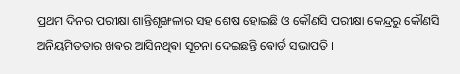ପ୍ରଥମ ଦିନର ପରୀକ୍ଷା ଶାନ୍ତିଶୃଙ୍ଖଳାର ସହ ଶେଷ ହୋଇଛି ଓ କୌଣସି ପରୀକ୍ଷା କେନ୍ଦ୍ରରୁ କୌଣସି ଅନିୟମିତତାର ଖଵର ଆସିନଥିଵା ସୂଚନା ଦେଇଛନ୍ତି ଵୋର୍ଡ ସଭାପତି ।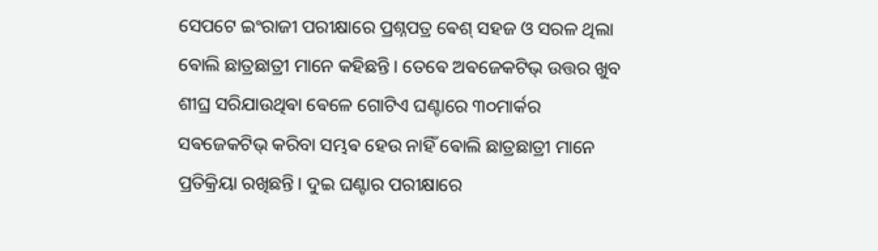ସେପଟେ ଇଂରାଜୀ ପରୀକ୍ଷାରେ ପ୍ରଶ୍ନପତ୍ର ଵେଶ୍ ସହଜ ଓ ସରଳ ଥିଲା ଵୋଲି ଛାତ୍ରଛାତ୍ରୀ ମାନେ କହିଛନ୍ତି । ତେଵେ ଅଵଜେକଟିଭ୍ ଉତ୍ତର ଖୁବ ଶୀଘ୍ର ସରିଯାଉଥିଵା ଵେଳେ ଗୋଟିଏ ଘଣ୍ଟାରେ ୩୦ମାର୍କର ସଵଜେକଟିଭ୍ କରିବା ସମ୍ଭଵ ହେଉ ନାହିଁ ଵୋଲି ଛାତ୍ରଛାତ୍ରୀ ମାନେ ପ୍ରତିକ୍ରିୟା ରଖିଛନ୍ତି। ଦୁଇ ଘଣ୍ଟାର ପରୀକ୍ଷାରେ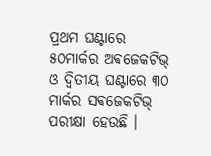ପ୍ରଥମ ଘଣ୍ଟାରେ ୫୦ମାର୍କର ଅଵଜେକଟିଭ୍ ଓ ଦ୍ବିତୀୟ ଘଣ୍ଟାରେ ୩୦ ମାର୍କର ସଵଜେକଟିଭ୍ ପରୀକ୍ଷା ହେଉଛି ।